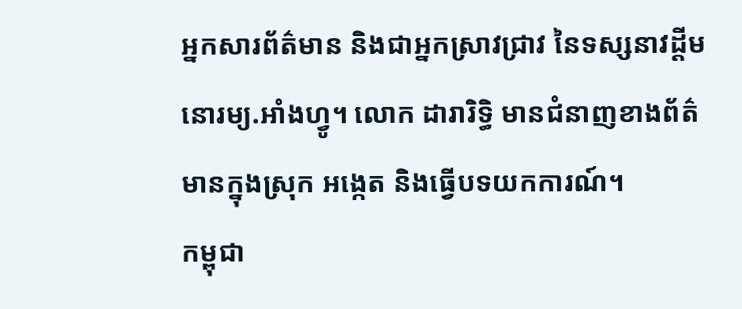អ្នកសារព័ត៌មាន និងជាអ្នកស្រាវជ្រាវ នៃទស្សនាវដ្ដីមនោរម្យ.អាំងហ្វូ។ លោក ដារារិទ្ធិ មានជំនាញខាងព័ត៌មានក្នុងស្រុក អង្កេត និងធ្វើបទយកការណ៍។
កម្ពុជា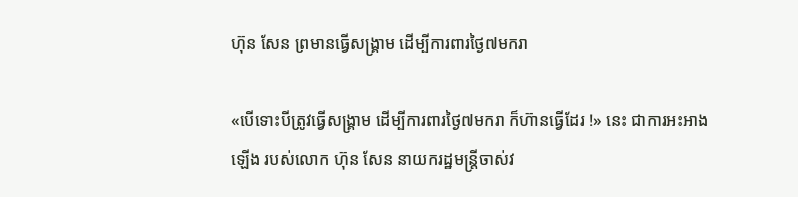ហ៊ុន សែន ព្រមានធ្វើសង្គ្រាម ដើម្បីការពារថ្ងៃ៧មករា

«បើទោះបីត្រូវធ្វើសង្គ្រាម ដើម្បីការពារថ្ងៃ៧មករា ក៏ហ៊ានធ្វើដែរ !» នេះ ជាការអះអាងឡើង របស់លោក ហ៊ុន សែន នាយករដ្ឋមន្ត្រីចាស់វ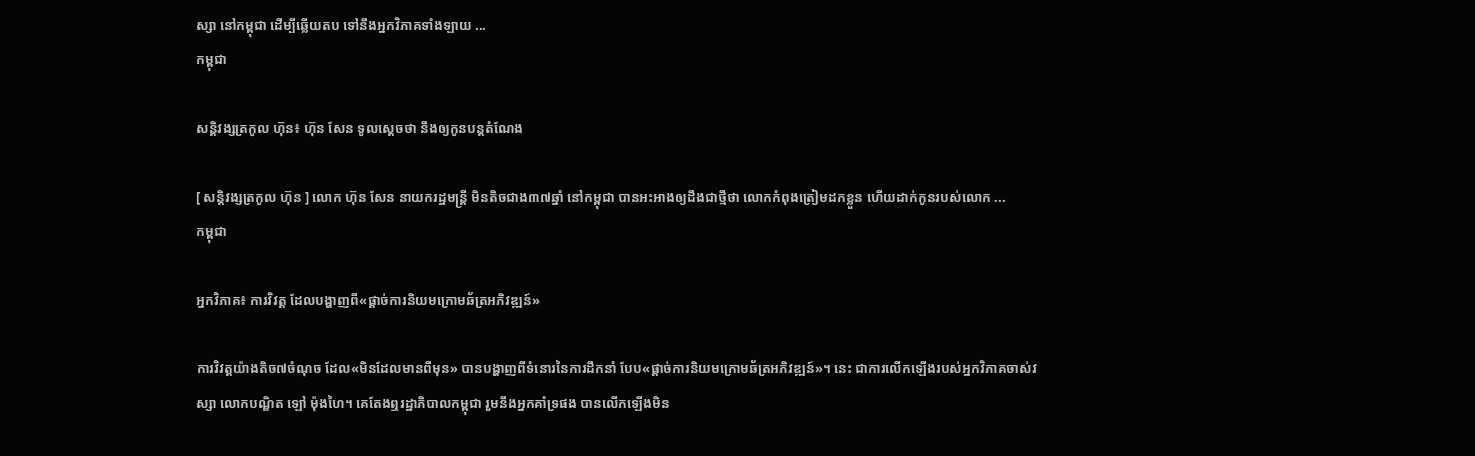ស្សា នៅកម្ពុជា ដើម្បីឆ្លើយតប ទៅនឹងអ្នកវិភាគទាំងឡាយ ...
កម្ពុជា

សន្តិវង្សត្រកូល ហ៊ុន៖ ហ៊ុន សែន ទូលស្ដេចថា នឹងឲ្យកូនបន្តតំណែង

[ សន្តិវង្សត្រកូល ហ៊ុន ] លោក ហ៊ុន សែន នាយករដ្ឋមន្ត្រី មិនតិចជាង៣៧ឆ្នាំ នៅកម្ពុជា បានអះអាងឲ្យដឹងជាថ្មីថា លោកកំពុងត្រៀមដកខ្លួន ហើយដាក់កូនរបស់លោក ...
កម្ពុជា

អ្នកវិភាគ៖ ការវិវត្ត ដែលបង្ហាញពី«ផ្ដាច់ការនិយមក្រោមឆ័ត្រអភិវឌ្ឍន៍»

ការវិវត្តយ៉ាងតិច៧ចំណុច ដែល«មិនដែលមានពីមុន» បានបង្ហាញពីទំនោរនៃការដឹកនាំ បែប«ផ្ដាច់ការនិយមក្រោមឆ័ត្រអភិវឌ្ឍន៍»។ នេះ ជាការលើកឡើងរបស់អ្នកវិភាគចាស់វស្សា លោកបណ្ឌិត ឡៅ ម៉ុងហៃ។ គេតែងឮរដ្ឋាភិបាលកម្ពុជា រួមនឹងអ្នកគាំទ្រផង បានលើកឡើងមិន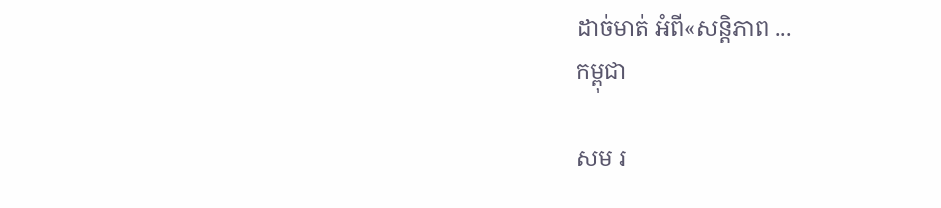ដាច់មាត់ អំពី«សន្តិភាព ...
កម្ពុជា

សម រ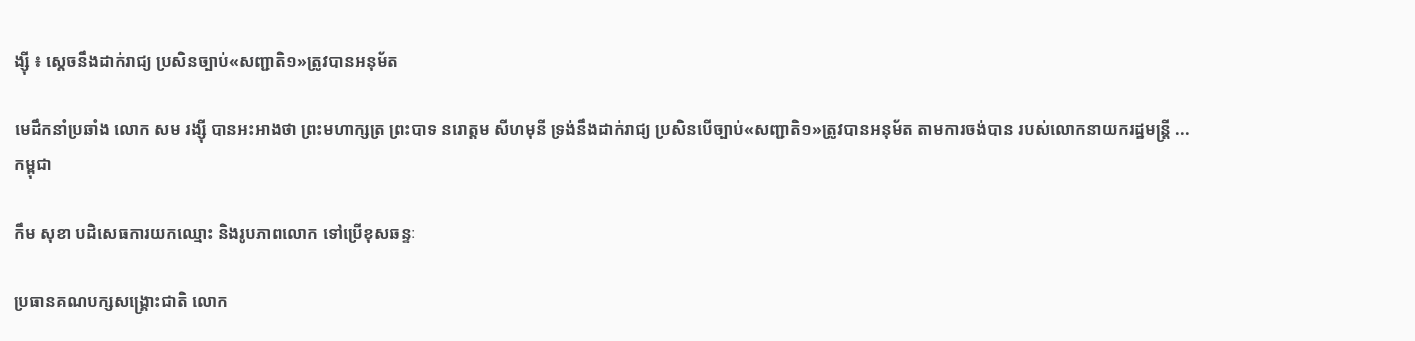ង្ស៊ី ៖ ស្ដេចនឹងដាក់រាជ្យ ប្រសិនច្បាប់«សញ្ជាតិ១»ត្រូវបានអនុម័ត

មេដឹកនាំប្រឆាំង លោក សម រង្ស៊ី បានអះអាងថា ព្រះមហាក្សត្រ ព្រះបាទ នរោត្តម សីហមុនី ទ្រង់នឹងដាក់រាជ្យ ប្រសិនបើច្បាប់«សញ្ជាតិ១»ត្រូវបានអនុម័ត តាមការចង់បាន របស់លោកនាយករដ្ឋមន្ត្រី ...
កម្ពុជា

កឹម សុខា បដិសេធការយកឈ្មោះ និងរូបភាពលោក ទៅប្រើខុសឆន្ទៈ

ប្រធានគណបក្សសង្គ្រោះជាតិ លោក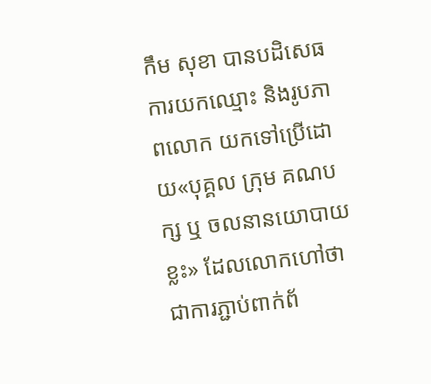កឹម សុខា បានបដិសេធការយកឈ្មោះ និងរូបភាពលោក យកទៅប្រើដោយ«បុគ្គល ក្រុម គណបក្ស ឬ ចលនានយោបាយខ្លះ» ដែលលោកហៅថា ជាការភ្ជាប់ពាក់ព័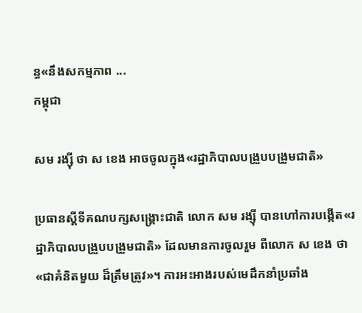ន្ធ«នឹងសកម្មភាព ...
កម្ពុជា

សម រង្ស៊ី ថា ស ខេង អាចចូលក្នុង«រដ្ឋាភិបាលបង្រួបបង្រួមជាតិ»

ប្រធានស្ដីទីគណបក្សសង្គ្រោះជាតិ លោក សម រង្ស៊ី បានហៅការបង្កើត«រដ្ឋាភិបាលបង្រួបបង្រួមជាតិ» ដែលមានការចូលរួម ពីលោក ស ខេង ថា«ជាគំនិតមួយ ដ៏ត្រឹមត្រូវ»។ ការអះអាងរបស់មេដឹកនាំប្រឆាំង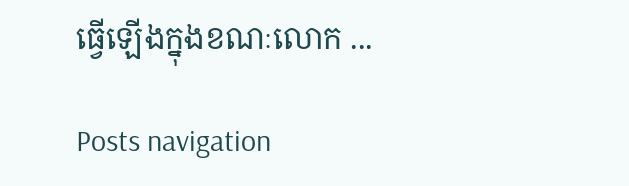ធ្វើឡើងក្នុងខណៈលោក ...

Posts navigation